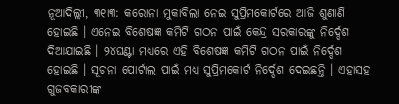ନୂଆଦିଲ୍ଲୀ, ୩୧ା୩: କରୋନା ମୁକାବିଲା ନେଇ ସୁପ୍ରିମକୋର୍ଟରେ ଆଜି ଶୁଣାଣି ହୋଇଛି । ଏନେଇ ବିଶେଷଜ୍ଞ କମିଟି ଗଠନ ପାଇଁ କେନ୍ଦ୍ର ସରକାରଙ୍କୁ ନିର୍ଦ୍ଦେଶ ଦିଆଯାଇଛି । ୨୪ଘଣ୍ଟା ମଧ୍ୟରେ ଏହି ବିଶେଷଜ୍ଞ କମିଟି ଗଠନ ପାଇଁ ନିର୍ଦ୍ଦେଶ ହୋଇଛି । ସୂଚନା ପୋର୍ଟାଲ ପାଇଁ ମଧ୍ୟ ସୁପ୍ରିମକୋର୍ଟ ନିର୍ଦ୍ଦେଶ ଦେଇଛନ୍ତି । ଏହାସହ ଗୁଜବକାରୀଙ୍କ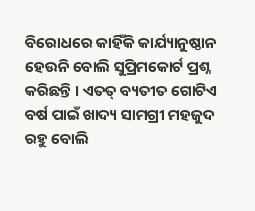ବିରୋଧରେ କାହିଁକି କାର୍ଯ୍ୟାନୁଷ୍ଠାନ ହେଉନି ବୋଲି ସୁପ୍ରିମକୋର୍ଟ ପ୍ରଶ୍ନ କରିଛନ୍ତି । ଏତତ୍ ବ୍ୟତୀତ ଗୋଟିଏ ବର୍ଷ ପାଇଁ ଖାଦ୍ୟ ସାମଗ୍ରୀ ମହଜୁଦ ରହୁ ବୋଲି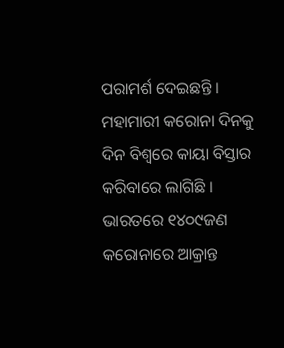ପରାମର୍ଶ ଦେଇଛନ୍ତି ।
ମହାମାରୀ କରୋନା ଦିନକୁ ଦିନ ବିଶ୍ୱରେ କାୟା ବିସ୍ତାର କରିବାରେ ଲାଗିଛି । ଭାରତରେ ୧୪୦୯ଜଣ କରୋନାରେ ଆକ୍ରାନ୍ତ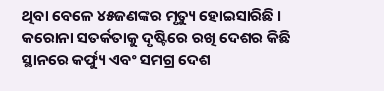ଥିବା ବେଳେ ୪୫ଜଣଙ୍କର ମୃତ୍ୟୁ ହୋଇସାରିଛି । କରୋନା ସତର୍କତାକୁ ଦୃଷ୍ଟିରେ ରଖି ଦେଶର କିଛି ସ୍ଥାନରେ କର୍ଫ୍ୟୁ ଏବଂ ସମଗ୍ର ଦେଶ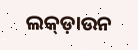ଲକ୍ଡ଼ାଉନ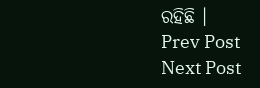ରହିଛି ।
Prev Post
Next Post